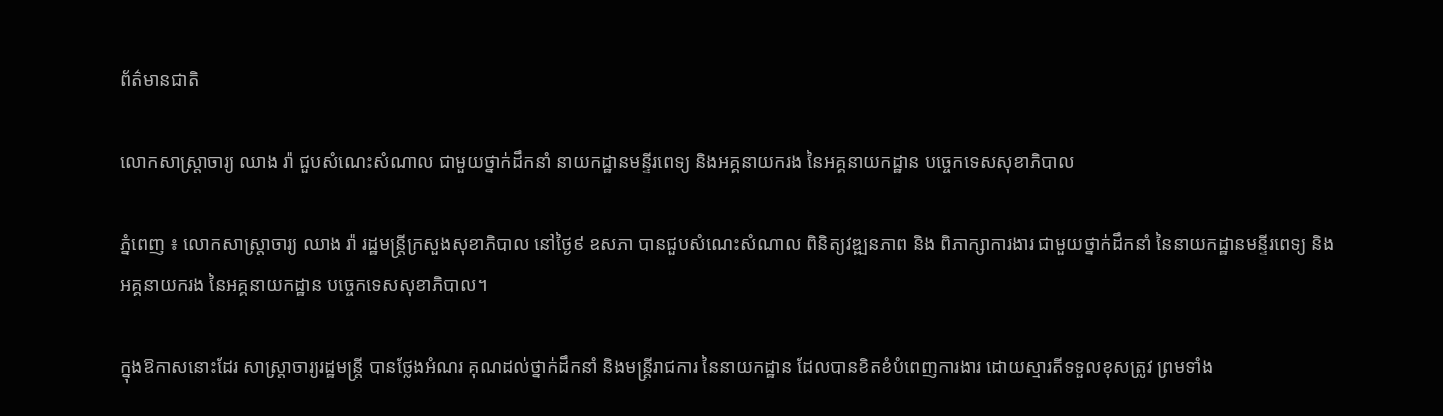ព័ត៌មានជាតិ

លោកសាស្ត្រាចារ្យ ឈាង រ៉ា ជួបសំណេះសំណាល ជាមួយថ្នាក់ដឹកនាំ នាយកដ្ឋានមន្ទីរពេទ្យ និងអគ្គនាយករង នៃអគ្គនាយកដ្ឋាន បច្ចេកទេសសុខាភិបាល

ភ្នំពេញ ៖ លោកសាស្ត្រាចារ្យ ឈាង រ៉ា រដ្ឋមន្ត្រីក្រសួងសុខាភិបាល នៅថ្ងៃ៩ ឧសភា បានជួបសំណេះសំណាល ពិនិត្យវឌ្ឍនភាព និង ពិភាក្សាការងារ ជាមួយថ្នាក់ដឹកនាំ នៃនាយកដ្ឋានមន្ទីរពេទ្យ និងអគ្គនាយករង នៃអគ្គនាយកដ្ឋាន បច្ចេកទេសសុខាភិបាល។

ក្នុងឱកាសនោះដែរ សាស្ត្រាចារ្យរដ្ឋមន្ត្រី បានថ្លែងអំណរ គុណដល់ថ្នាក់ដឹកនាំ និងមន្រ្តីរាជការ នៃនាយកដ្ឋាន ដែលបានខិតខំបំពេញការងារ ដោយស្មារតីទទួលខុសត្រូវ ព្រមទាំង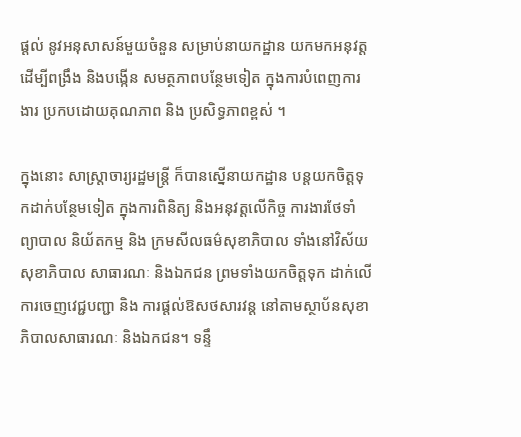ផ្តល់ នូវអនុសាសន៍មួយចំនួន សម្រាប់នាយកដ្ឋាន យកមកអនុវត្ត ដើម្បីពង្រឹង និងបង្កើន សមត្ថភាពបន្ថែមទៀត ក្នុងការបំពេញការងារ ប្រកបដោយគុណភាព និង ប្រសិទ្ធភាពខ្ពស់ ។

ក្នុងនោះ សាស្រ្តាចារ្យរដ្ឋមន្រ្តី ក៏បានស្នើនាយកដ្ឋាន បន្តយកចិត្តទុកដាក់បន្ថែមទៀត ក្នុងការពិនិត្យ និងអនុវត្តលើកិច្ច ការងារថែទាំ ព្យាបាល និយ័តកម្ម និង ក្រមសីលធម៌សុខាភិបាល ទាំងនៅវិស័យសុខាភិបាល សាធារណៈ និងឯកជន ព្រមទាំងយកចិត្តទុក ដាក់លើការចេញវេជ្ជបញ្ជា និង ការផ្តល់ឱសថសារវន្ត នៅតាមស្ថាប័នសុខាភិបាលសាធារណៈ និងឯកជន។ ទន្ទឹ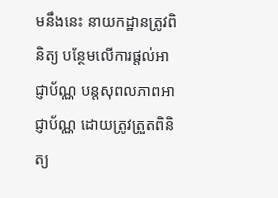មនឹងនេះ នាយកដ្ឋានត្រូវពិនិត្យ បន្ថែមលើការផ្តល់អាជ្ញាប័ណ្ណ បន្តសុពលភាពអាជ្ញាប័ណ្ណ ដោយត្រូវត្រួតពិនិត្យ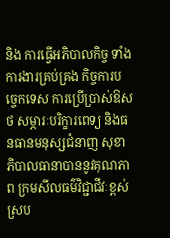និង ការធ្វើអភិបាលកិច្ច ទាំងការងារគ្រប់គ្រង កិច្ចការបច្ចេកទេស ការប្រើប្រាស់ឱសថ សម្ភារៈបរិក្ខារពេទ្យ និងធនធានមនុស្សជំនាញ សុខាភិបាលធានាបាននូវគុណភាព ក្រមសីលធម៌វិជ្ជាជីវៈខ្ពស់ ស្រប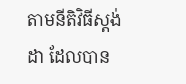តាមនីតិវិធីស្តង់ដា ដែលបាន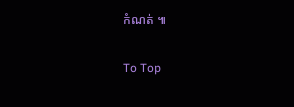កំណត់ ៕

To Top